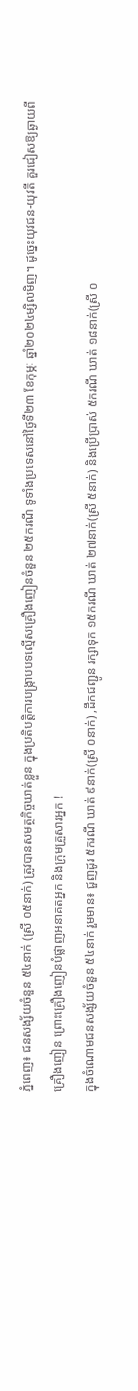ភ្នំពេញ៖ ជនសង្ស័យចំនួន ៥៤នាក់ (ស្រី ០៥នាក់) ត្រូវបានសមត្ថកិច្ចឃាត់ខ្លួន ក្នុងប្រតិបត្តិការបង្ក្រាបបទល្មើសគ្រឿងញៀនចំនួន ២៥ករណី ទូទាំងប្រទេសនៅថ្ងៃទី២៣ ខែកុម្ភៈ ឆ្នាំ២០២៤ម្សិលមិញ។ ដូច្នេះយុវជន-យុវតី គួរជៀសឱ្យឆ្ងាយពីគ្រឿងញៀន ព្រោះគ្រឿងញៀនបំផ្លាញអនាគតអ្នក និងក្រុមគ្រួសារអ្នក !
ក្នុងចំណោមជនសង្ស័យចំនួន ៥៤នាក់ រួមមាន៖ ជួញដូរ ៥ករណី ឃាត់ ៩នាក់(ស្រី ០នាក់) ,ដឹកជញ្ជូន រក្សាទុក ១៥ករណី ឃាត់ ២៧នាក់(ស្រី ៥នាក់) និងប្រើប្រាស់ ៥ករណី ឃាត់ ១៨នាក់(ស្រី ០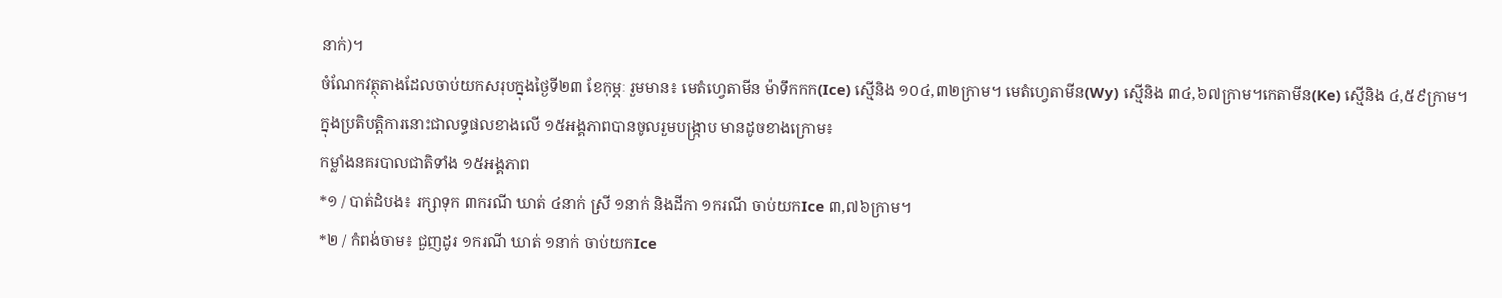នាក់)។
ចំណែកវត្ថុតាងដែលចាប់យកសរុបក្នុងថ្ងៃទី២៣ ខែកុម្ភៈ រួមមាន៖ មេតំហ្វេតាមីន ម៉ាទឹកកក(Ice) ស្មេីនិង ១០៤,៣២ក្រាម។ មេតំហ្វេតាមីន(Wy) ស្មេីនិង ៣៤,៦៧ក្រាម។កេតាមីន(Ke) ស្មេីនិង ៤,៥៩ក្រាម។
ក្នុងប្រតិបត្តិការនោះជាលទ្ធផលខាងលើ ១៥អង្គភាពបានចូលរួមបង្ក្រាប មានដូចខាងក្រោម៖
កម្លាំងនគរបាលជាតិទាំង ១៥អង្គភាព
*១ / បាត់ដំបង៖ រក្សាទុក ៣ករណី ឃាត់ ៤នាក់ ស្រី ១នាក់ និងដីកា ១ករណី ចាប់យកIce ៣,៧៦ក្រាម។
*២ / កំពង់ចាម៖ ជួញដូរ ១ករណី ឃាត់ ១នាក់ ចាប់យកIce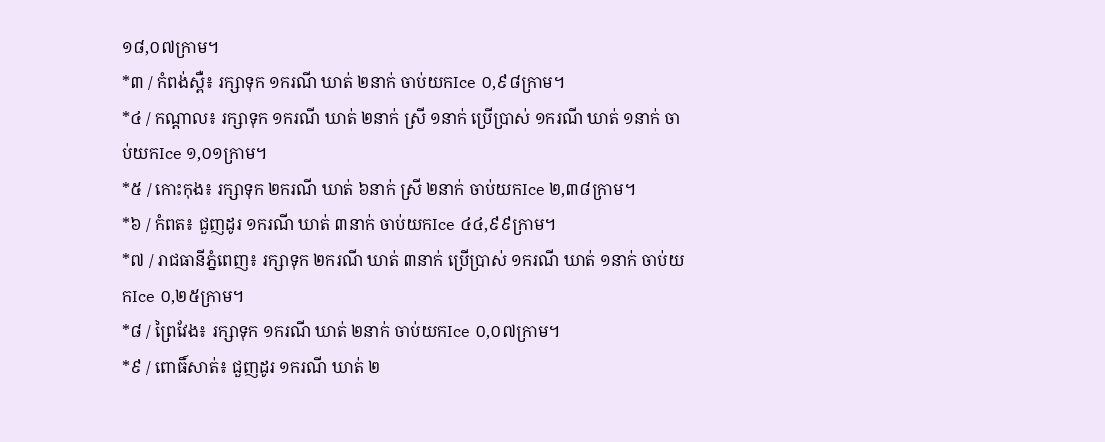១៨,០៧ក្រាម។
*៣ / កំពង់ស្ពឺ៖ រក្សាទុក ១ករណី ឃាត់ ២នាក់ ចាប់យកIce ០,៩៨ក្រាម។
*៤ / កណ្តាល៖ រក្សាទុក ១ករណី ឃាត់ ២នាក់ ស្រី ១នាក់ ប្រើប្រាស់ ១ករណី ឃាត់ ១នាក់ ចាប់យកIce ១,០១ក្រាម។
*៥ / កោះកុង៖ រក្សាទុក ២ករណី ឃាត់ ៦នាក់ ស្រី ២នាក់ ចាប់យកIce ២,៣៨ក្រាម។
*៦ / កំពត៖ ជួញដូរ ១ករណី ឃាត់ ៣នាក់ ចាប់យកIce ៤៤,៩៩ក្រាម។
*៧ / រាជធានីភ្នំពេញ៖ រក្សាទុក ២ករណី ឃាត់ ៣នាក់ ប្រើប្រាស់ ១ករណី ឃាត់ ១នាក់ ចាប់យកIce ០,២៥ក្រាម។
*៨ / ព្រៃវែង៖ រក្សាទុក ១ករណី ឃាត់ ២នាក់ ចាប់យកIce ០,០៧ក្រាម។
*៩ / ពោធិ៍សាត់៖ ជួញដូរ ១ករណី ឃាត់ ២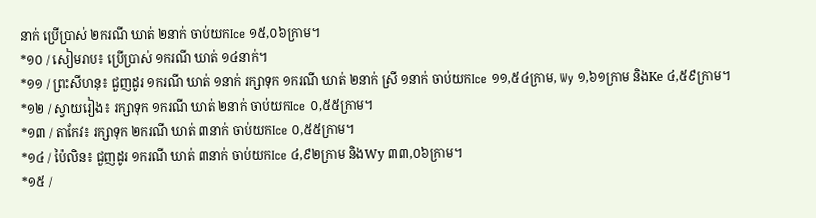នាក់ ប្រើប្រាស់ ២ករណី ឃាត់ ២នាក់ ចាប់យកIce ១៥,០៦ក្រាម។
*១០ / សៀមរាប៖ ប្រើប្រាស់ ១ករណី ឃាត់ ១៤នាក់។
*១១ / ព្រះសីហនុ៖ ជួញដូរ ១ករណី ឃាត់ ១នាក់ រក្សាទុក ១ករណី ឃាត់ ២នាក់ ស្រី ១នាក់ ចាប់យកIce ១១,៥៤ក្រាម, Wy ១,៦១ក្រាម និងKe ៤,៥៩ក្រាម។
*១២ / ស្វាយរៀង៖ រក្សាទុក ១ករណី ឃាត់ ២នាក់ ចាប់យកIce ០,៥៥ក្រាម។
*១៣ / តាកែវ៖ រក្សាទុក ២ករណី ឃាត់ ៣នាក់ ចាប់យកIce ០,៥៥ក្រាម។
*១៤ / ប៉ៃលិន៖ ជួញដូរ ១ករណី ឃាត់ ៣នាក់ ចាប់យកIce ៤,៩២ក្រាម និងWy ៣៣,០៦ក្រាម។
*១៥ /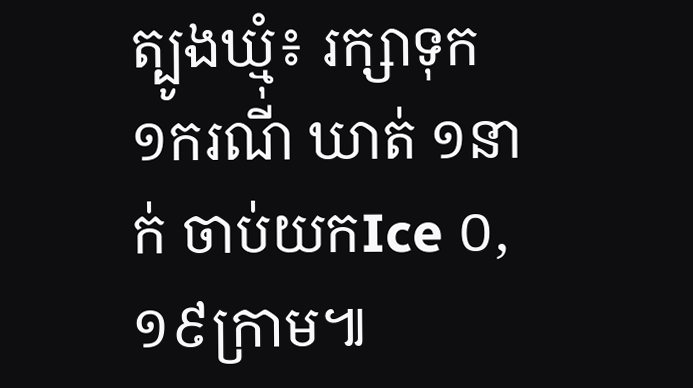ត្បូងឃ្មុំ៖ រក្សាទុក ១ករណី ឃាត់ ១នាក់ ចាប់យកIce ០,១៩ក្រាម៕